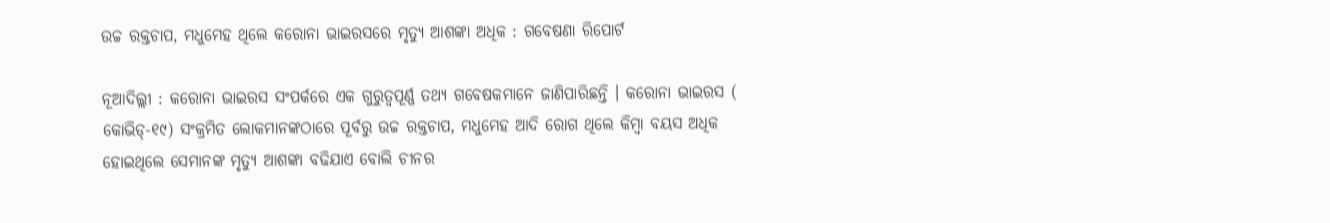ଉଚ୍ଚ ରକ୍ତଚାପ, ମଧୁମେହ ଥିଲେ କରୋନା ଭାଇରସରେ ମୃତ୍ୟୁ ଆଶଙ୍କା ଅଧିକ : ଗବେଷଣା ରିପୋର୍ଟ

ନୂଆଦିଲ୍ଲୀ : କରୋନା ଭାଇରସ ସଂପର୍କରେ ଏକ ଗୁରୁତ୍ୱପୂର୍ଣ୍ଣ ତଥ୍ୟ ଗବେଷକମାନେ ଜାଣିପାରିଛନ୍ତି । କରୋନା ଭାଇରସ ( କୋଭିଡ୍‌-୧୯) ସଂକ୍ରମିତ ଲୋକମାନଙ୍କଠାରେ ପୂର୍ବରୁ ଉଚ୍ଚ ରକ୍ତଚାପ, ମଧୁମେହ ଆଦି ରୋଗ ଥିଲେ କିମ୍ବା ବୟସ ଅଧିକ ହୋଇଥିଲେ ସେମାନଙ୍କ ମୃତ୍ୟୁ ଆଶଙ୍କା ବଢିଯାଏ ବୋଲି ଚୀନର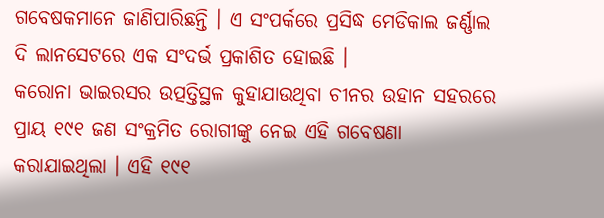ଗବେଷକମାନେ ଜାଣିପାରିଛନ୍ତି । ଏ ସଂପର୍କରେ ପ୍ରସିଦ୍ଧ ମେଡିକାଲ ଜର୍ଣ୍ଣାଲ ଦି ଲାନସେଟରେ ଏକ ସଂଦର୍ଭ ପ୍ରକାଶିତ ହୋଇଛି ।
କରୋନା ଭାଇରସର ଉତ୍ପତ୍ତିସ୍ଥଳ କୁହାଯାଉଥିବା ଚୀନର ଉହାନ ସହରରେ ପ୍ରାୟ ୧୯୧ ଜଣ ସଂକ୍ରମିତ ରୋଗୀଙ୍କୁ ନେଇ ଏହି ଗବେଷଣା କରାଯାଇଥିଲା । ଏହି ୧୯୧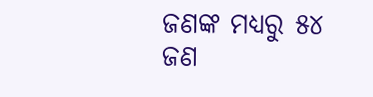ଜଣଙ୍କ ମଧ୍ୟରୁ ୫୪ ଜଣ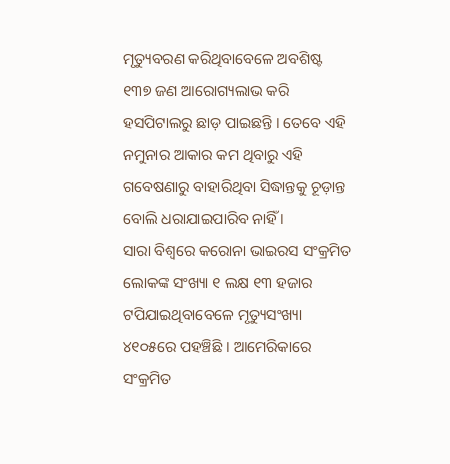ମୃତ୍ୟୁବରଣ କରିଥିବାବେଳେ ଅବଶିଷ୍ଟ ୧୩୭ ଜଣ ଆରୋଗ୍ୟଲାଭ କରି ହସପିଟାଲରୁ ଛାଡ଼ ପାଇଛନ୍ତି । ତେବେ ଏହି ନମୁନାର ଆକାର କମ ଥିବାରୁ ଏହି ଗବେଷଣାରୁ ବାହାରିଥିବା ସିଦ୍ଧାନ୍ତକୁ ଚୂଡ଼ାନ୍ତ ବୋଲି ଧରାଯାଇପାରିବ ନାହିଁ ।
ସାରା ବିଶ୍ୱରେ କରୋନା ଭାଇରସ ସଂକ୍ରମିତ ଲୋକଙ୍କ ସଂଖ୍ୟା ୧ ଲକ୍ଷ ୧୩ ହଜାର ଟପିଯାଇଥିବାବେଳେ ମୃତ୍ୟୁସଂଖ୍ୟା ୪୧୦୫ରେ ପହଞ୍ଚିଛି । ଆମେରିକାରେ ସଂକ୍ରମିତ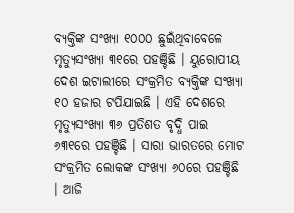ବ୍ୟକ୍ତିଙ୍କ ସଂଖ୍ୟା ୧୦୦୦ ଛୁଇଁଥିବାବେଳେ ମୃତ୍ୟୁସଂଖ୍ୟା ୩୧ରେ ପହଞ୍ଚିଛି । ୟୁରୋପୀୟ ଦେଶ ଇଟାଲୀରେ ସଂକ୍ରମିତ ବ୍ୟକ୍ତିଙ୍କ ସଂଖ୍ୟା ୧୦ ହଜାର ଟପିଯାଇଛି । ଏହି ଦେଶରେ ମୃତ୍ୟୁସଂଖ୍ୟା ୩୬ ପ୍ରତିଶତ ବୃଦ୍ଧି ପାଇ ୬୩୧ରେ ପହଞ୍ଚିଛି । ସାରା ଭାରତରେ ମୋଟ ସଂକ୍ରମିତ ଲୋକଙ୍କ ସଂଖ୍ୟା ୬୦ରେ ପହଞ୍ଚିଛି । ଆଜି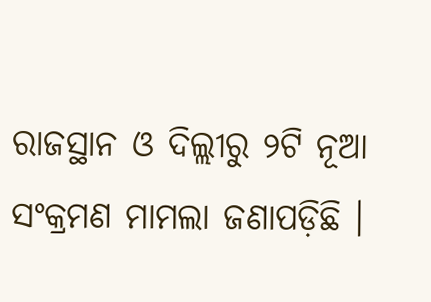ରାଜସ୍ଥାନ ଓ ଦିଲ୍ଲୀରୁ ୨ଟି ନୂଆ ସଂକ୍ରମଣ ମାମଲା ଜଣାପଡ଼ିଛି ।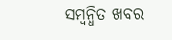ସମ୍ବନ୍ଧିତ ଖବର